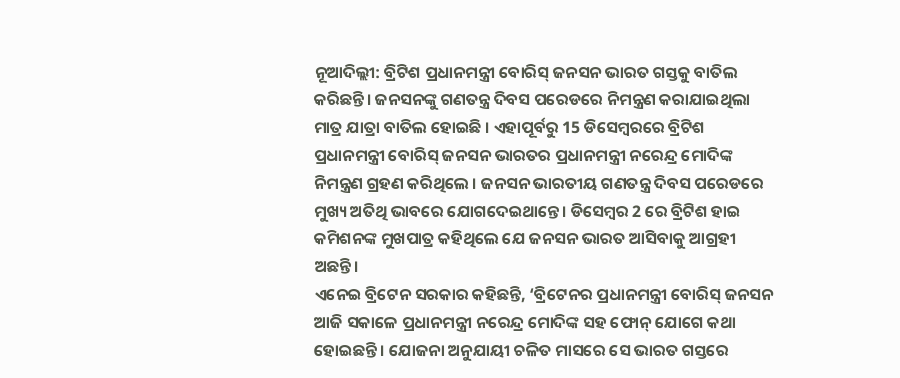ନୂଆଦିଲ୍ଲୀ: ବ୍ରିଟିଶ ପ୍ରଧାନମନ୍ତ୍ରୀ ବୋରିସ୍ ଜନସନ ଭାରତ ଗସ୍ତକୁ ବାତିଲ କରିଛନ୍ତି। ଜନସନଙ୍କୁ ଗଣତନ୍ତ୍ର ଦିବସ ପରେଡରେ ନିମନ୍ତ୍ରଣ କରାଯାଇଥିଲା ମାତ୍ର ଯାତ୍ରା ବାତିଲ ହୋଇଛି । ଏହାପୂର୍ବରୁ 15 ଡିସେମ୍ବରରେ ବ୍ରିଟିଶ ପ୍ରଧାନମନ୍ତ୍ରୀ ବୋରିସ୍ ଜନସନ ଭାରତର ପ୍ରଧାନମନ୍ତ୍ରୀ ନରେନ୍ଦ୍ର ମୋଦିଙ୍କ ନିମନ୍ତ୍ରଣ ଗ୍ରହଣ କରିଥିଲେ । ଜନସନ ଭାରତୀୟ ଗଣତନ୍ତ୍ର ଦିବସ ପରେଡରେ ମୁଖ୍ୟ ଅତିଥି ଭାବରେ ଯୋଗଦେଇଥାନ୍ତେ। ଡିସେମ୍ବର 2 ରେ ବ୍ରିଟିଶ ହାଇ କମିଶନଙ୍କ ମୁଖପାତ୍ର କହିଥିଲେ ଯେ ଜନସନ ଭାରତ ଆସିବାକୁ ଆଗ୍ରହୀ ଅଛନ୍ତି।
ଏନେଇ ବ୍ରିଟେନ ସରକାର କହିଛନ୍ତି, ‘ବ୍ରିଟେନର ପ୍ରଧାନମନ୍ତ୍ରୀ ବୋରିସ୍ ଜନସନ ଆଜି ସକାଳେ ପ୍ରଧାନମନ୍ତ୍ରୀ ନରେନ୍ଦ୍ର ମୋଦିଙ୍କ ସହ ଫୋନ୍ ଯୋଗେ କଥା ହୋଇଛନ୍ତି । ଯୋଜନା ଅନୁଯାୟୀ ଚଳିତ ମାସରେ ସେ ଭାରତ ଗସ୍ତରେ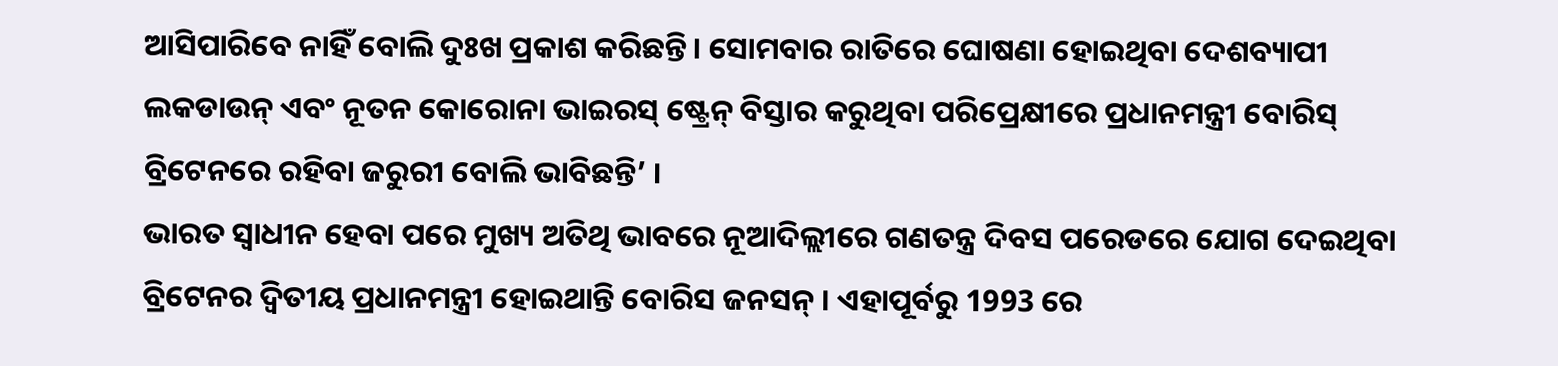ଆସିପାରିବେ ନାହିଁ ବୋଲି ଦୁଃଖ ପ୍ରକାଶ କରିଛନ୍ତି। ସୋମବାର ରାତିରେ ଘୋଷଣା ହୋଇଥିବା ଦେଶବ୍ୟାପୀ ଲକଡାଉନ୍ ଏବଂ ନୂତନ କୋରୋନା ଭାଇରସ୍ ଷ୍ଟ୍ରେନ୍ ବିସ୍ତାର କରୁଥିବା ପରିପ୍ରେକ୍ଷୀରେ ପ୍ରଧାନମନ୍ତ୍ରୀ ବୋରିସ୍ ବ୍ରିଟେନରେ ରହିବା ଜରୁରୀ ବୋଲି ଭାବିଛନ୍ତି’ ।
ଭାରତ ସ୍ବାଧୀନ ହେବା ପରେ ମୁଖ୍ୟ ଅତିଥି ଭାବରେ ନୂଆଦିଲ୍ଲୀରେ ଗଣତନ୍ତ୍ର ଦିବସ ପରେଡରେ ଯୋଗ ଦେଇଥିବା ବ୍ରିଟେନର ଦ୍ବିତୀୟ ପ୍ରଧାନମନ୍ତ୍ରୀ ହୋଇଥାନ୍ତି ବୋରିସ ଜନସନ୍ । ଏହାପୂର୍ବରୁ 1993 ରେ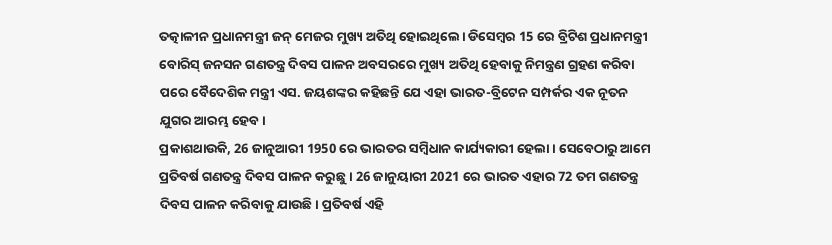ତତ୍କାଳୀନ ପ୍ରଧାନମନ୍ତ୍ରୀ ଜନ୍ ମେଜର ମୁଖ୍ୟ ଅତିଥି ହୋଇଥିଲେ। ଡିସେମ୍ବର 15 ରେ ବ୍ରିଟିଶ ପ୍ରଧାନମନ୍ତ୍ରୀ ବୋରିସ୍ ଜନସନ ଗଣତନ୍ତ୍ର ଦିବସ ପାଳନ ଅବସରରେ ମୁଖ୍ୟ ଅତିଥି ହେବାକୁ ନିମନ୍ତ୍ରଣ ଗ୍ରହଣ କରିବା ପରେ ବୈଦେଶିକ ମନ୍ତ୍ରୀ ଏସ. ଜୟଶଙ୍କର କହିଛନ୍ତି ଯେ ଏହା ଭାରତ-ବ୍ରିଟେନ ସମ୍ପର୍କର ଏକ ନୂତନ ଯୁଗର ଆରମ୍ଭ ହେବ।
ପ୍ରକାଶଥାଉକି, 26 ଜାନୁଆରୀ 1950 ରେ ଭାରତର ସମ୍ବିଧାନ କାର୍ଯ୍ୟକାରୀ ହେଲା। ସେବେଠାରୁ ଆମେ ପ୍ରତିବର୍ଷ ଗଣତନ୍ତ୍ର ଦିବସ ପାଳନ କରୁଛୁ । 26 ଜାନୁୟାରୀ 2021 ରେ ଭାରତ ଏହାର 72 ତମ ଗଣତନ୍ତ୍ର ଦିବସ ପାଳନ କରିବାକୁ ଯାଉଛି। ପ୍ରତିବର୍ଷ ଏହି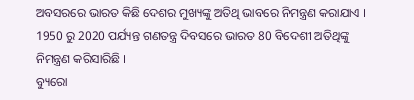ଅବସରରେ ଭାରତ କିଛି ଦେଶର ମୁଖ୍ୟଙ୍କୁ ଅତିଥି ଭାବରେ ନିମନ୍ତ୍ରଣ କରାଯାଏ । 1950 ରୁ 2020 ପର୍ଯ୍ୟନ୍ତ ଗଣତନ୍ତ୍ର ଦିବସରେ ଭାରତ 80 ବିଦେଶୀ ଅତିଥିଙ୍କୁ ନିମନ୍ତ୍ରଣ କରିସାରିଛି ।
ବ୍ୟୁରୋ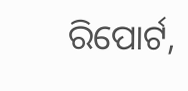ରିପୋର୍ଟ,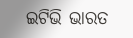ଇଟିଭି ଭାରତ